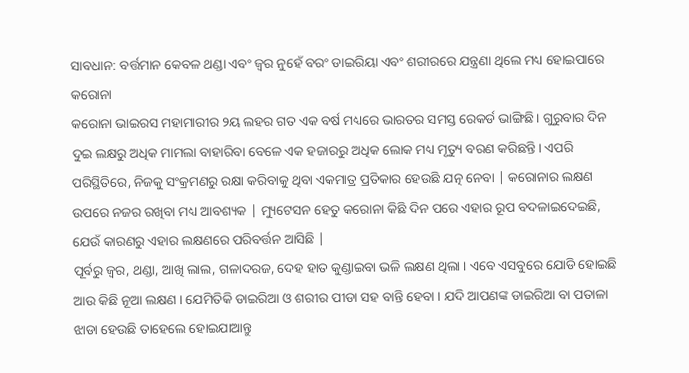ସାବଧାନ: ବର୍ତ୍ତମାନ କେବଳ ଥଣ୍ଡା ଏବଂ ଜ୍ୱର ନୁହେଁ ବରଂ ଡାଇରିୟା ଏବଂ ଶରୀରରେ ଯନ୍ତ୍ରଣା ଥିଲେ ମଧ୍ୟ ହୋଇପାରେ କରୋନା
କରୋନା ଭାଇରସ ମହାମାରୀର ୨ୟ ଲହର ଗତ ଏକ ବର୍ଷ ମଧ୍ୟରେ ଭାରତର ସମସ୍ତ ରେକର୍ଡ ଭାଙ୍ଗିଛି। ଗୁରୁବାର ଦିନ ଦୁଇ ଲକ୍ଷରୁ ଅଧିକ ମାମଲା ବାହାରିବା ବେଳେ ଏକ ହଜାରରୁ ଅଧିକ ଲୋକ ମଧ୍ୟ ମୃତ୍ୟୁ ବରଣ କରିଛନ୍ତି। ଏପରି ପରିସ୍ଥିତିରେ, ନିଜକୁ ସଂକ୍ରମଣରୁ ରକ୍ଷା କରିବାକୁ ଥିବା ଏକମାତ୍ର ପ୍ରତିକାର ହେଉଛି ଯତ୍ନ ନେବା | କରୋନାର ଲକ୍ଷଣ ଉପରେ ନଜର ରଖିବା ମଧ୍ୟ ଆବଶ୍ୟକ | ମ୍ୟୁଟେସନ ହେତୁ କରୋନା କିଛି ଦିନ ପରେ ଏହାର ରୂପ ବଦଳାଇଦେଇଛି, ଯେଉଁ କାରଣରୁ ଏହାର ଲକ୍ଷଣରେ ପରିବର୍ତ୍ତନ ଆସିଛି |
ପୂର୍ବରୁ ଜ୍ୱର, ଥଣ୍ଡା, ଆଖି ଲାଲ, ଗଳାଦରଜ, ଦେହ ହାତ କୁଣ୍ଡାଇବା ଭଳି ଲକ୍ଷଣ ଥିଲା । ଏବେ ଏସବୁରେ ଯୋଡି ହୋଇଛି ଆଉ କିଛି ନୂଆ ଲକ୍ଷଣ । ଯେମିତିକି ଡାଇରିଆ ଓ ଶରୀର ପୀଡା ସହ ବାନ୍ତି ହେବା । ଯଦି ଆପଣଙ୍କ ଡାଇରିଆ ବା ପତାଳା ଝାଡା ହେଉଛି ତାହେଲେ ହୋଇଯାଆନ୍ତୁ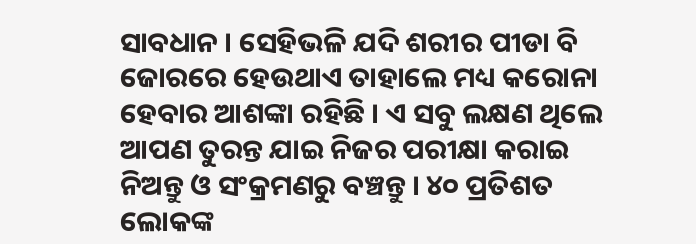ସାବଧାନ । ସେହିଭଳି ଯଦି ଶରୀର ପୀଡା ବି ଜୋରରେ ହେଉଥାଏ ତାହାଲେ ମଧ୍ୟ କରୋନା ହେବାର ଆଶଙ୍କା ରହିଛି । ଏ ସବୁ ଲକ୍ଷଣ ଥିଲେ ଆପଣ ତୁରନ୍ତ ଯାଇ ନିଜର ପରୀକ୍ଷା କରାଇ ନିଅନ୍ତୁ ଓ ସଂକ୍ରମଣରୁ ବଞ୍ଚନ୍ତୁ । ୪୦ ପ୍ରତିଶତ ଲୋକଙ୍କ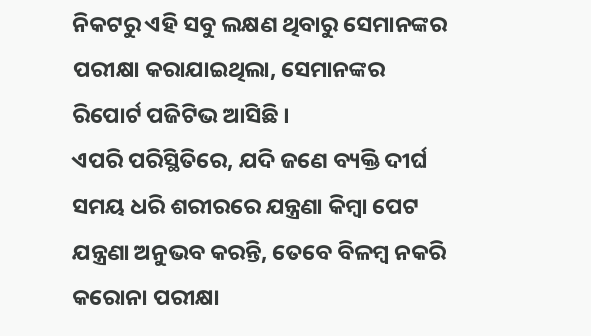ନିକଟରୁ ଏହି ସବୁ ଲକ୍ଷଣ ଥିବାରୁ ସେମାନଙ୍କର ପରୀକ୍ଷା କରାଯାଇଥିଲା, ସେମାନଙ୍କର ରିପୋର୍ଟ ପଜିଟିଭ ଆସିଛି ।
ଏପରି ପରିସ୍ଥିତିରେ, ଯଦି ଜଣେ ବ୍ୟକ୍ତି ଦୀର୍ଘ ସମୟ ଧରି ଶରୀରରେ ଯନ୍ତ୍ରଣା କିମ୍ବା ପେଟ ଯନ୍ତ୍ରଣା ଅନୁଭବ କରନ୍ତି, ତେବେ ବିଳମ୍ବ ନକରି କରୋନା ପରୀକ୍ଷା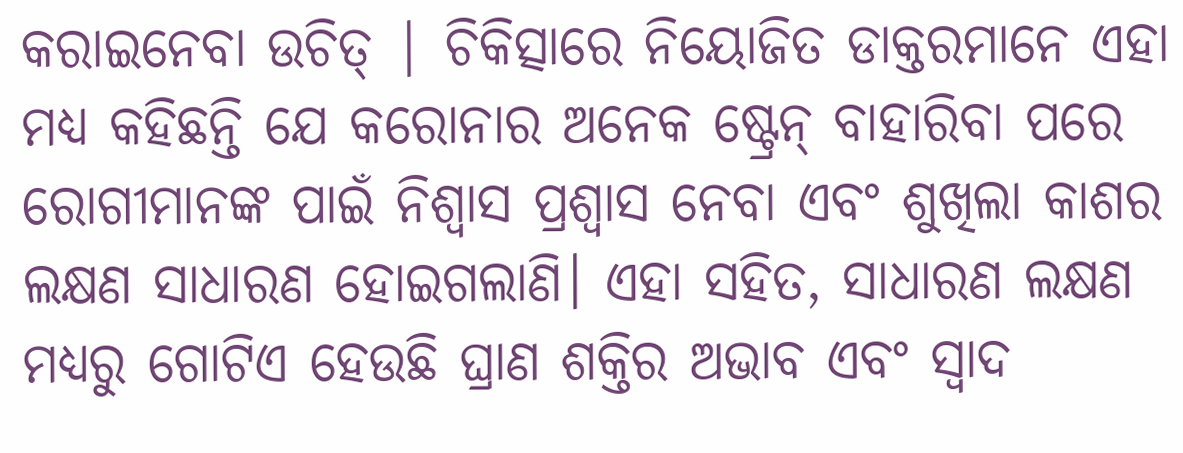କରାଇନେବା ଉଚିତ୍ | ଚିକିତ୍ସାରେ ନିୟୋଜିତ ଡାକ୍ତରମାନେ ଏହା ମଧ୍ୟ କହିଛନ୍ତି ଯେ କରୋନାର ଅନେକ ଷ୍ଟ୍ରେନ୍ ବାହାରିବା ପରେ ରୋଗୀମାନଙ୍କ ପାଇଁ ନିଶ୍ୱାସ ପ୍ରଶ୍ୱାସ ନେବା ଏବଂ ଶୁଖିଲା କାଶର ଲକ୍ଷଣ ସାଧାରଣ ହୋଇଗଲାଣି। ଏହା ସହିତ, ସାଧାରଣ ଲକ୍ଷଣ ମଧ୍ୟରୁ ଗୋଟିଏ ହେଉଛି ଘ୍ରାଣ ଶକ୍ତିର ଅଭାବ ଏବଂ ସ୍ବାଦ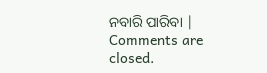ନବାରି ପାରିବା |
Comments are closed.